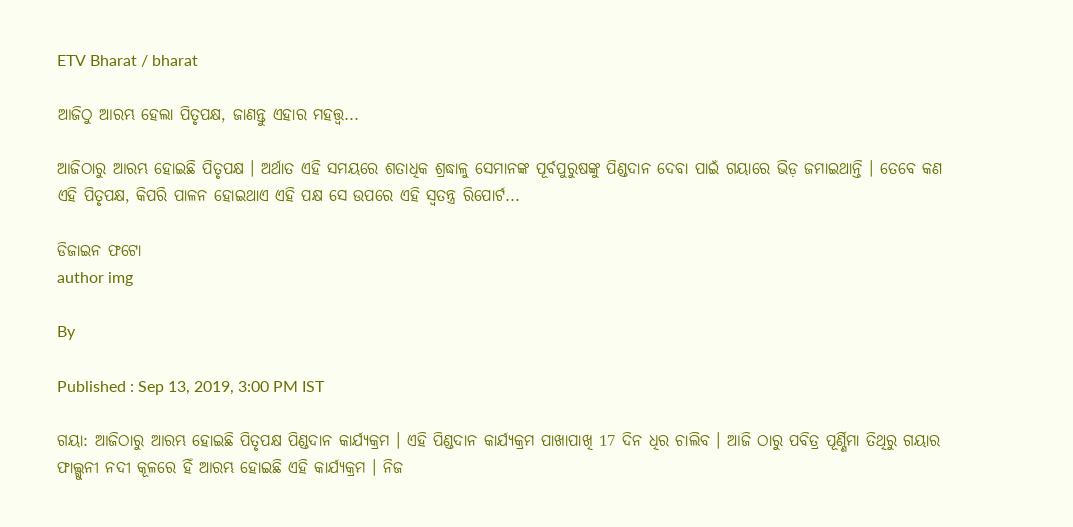ETV Bharat / bharat

ଆଜିଠୁ ଆରମ୍ଭ ହେଲା ପିତୃପକ୍ଷ, ଜାଣନ୍ତୁ ଏହାର ମହତ୍ତ୍ବ...

ଆଜିଠାରୁ ଆରମ୍ଭ ହୋଇଛି ପିତୃପକ୍ଷ । ଅର୍ଥାତ ଏହି ସମୟରେ ଶତାଧିକ ଶ୍ରଦ୍ଧାଳୁ ସେମାନଙ୍କ ପୂର୍ବପୁରୁଷଙ୍କୁ ପିଣ୍ଡଦାନ ଦେବା ପାଇଁ ଗୟାରେ ଭିଡ଼ ଜମାଇଥାନ୍ତି । ତେବେ କଣ ଏହି ପିତୃପକ୍ଷ, କିପରି ପାଳନ ହୋଇଥାଏ ଏହି ପକ୍ଷ ସେ ଉପରେ ଏହି ସ୍ବତନ୍ତ୍ର ରିପୋର୍ଟ...

ଡିଜାଇନ ଫଟୋ
author img

By

Published : Sep 13, 2019, 3:00 PM IST

ଗୟା: ଆଜିଠାରୁ ଆରମ୍ଭ ହୋଇଛି ପିତୃପକ୍ଷ ପିଣ୍ଡଦାନ କାର୍ଯ୍ୟକ୍ରମ । ଏହି ପିଣ୍ଡଦାନ କାର୍ଯ୍ୟକ୍ରମ ପାଖାପାଖି 17 ଦିନ ଧିର ଚାଲିବ । ଆଜି ଠାରୁ ପବିତ୍ର ପୂର୍ଣ୍ଣିମା ତିଥିରୁ ଗୟାର ଫାଲ୍ଗୁନୀ ନଦୀ କୂଳରେ ହିଁ ଆରମ୍ଭ ହୋଇଛି ଏହି କାର୍ଯ୍ୟକ୍ରମ । ନିଜ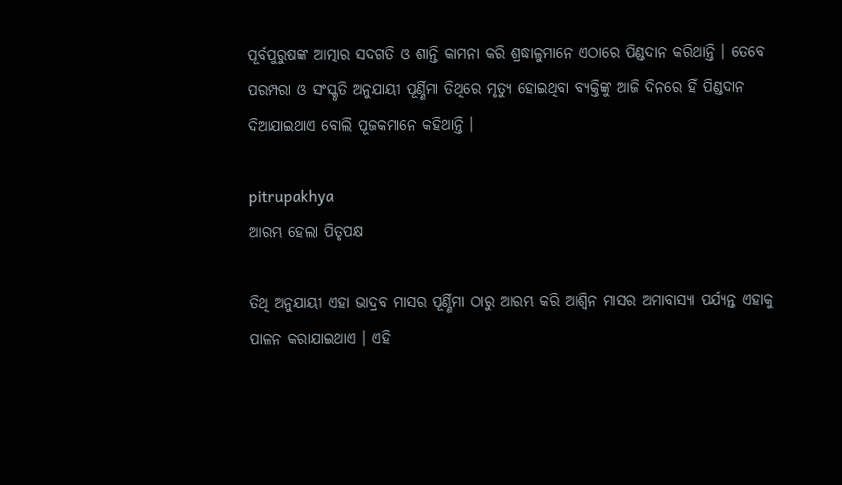ପୂର୍ବପୁରୁଷଙ୍କ ଆତ୍ମାର ସଦଗତି ଓ ଶାନ୍ତି କାମନା କରି ଶ୍ରଦ୍ଧାଳୁମାନେ ଏଠାରେ ପିଣ୍ଡଦାନ କରିଥାନ୍ତି । ତେବେ ପରମ୍ପରା ଓ ସଂସ୍କୃତି ଅନୁଯାୟୀ ପୂର୍ଣ୍ଣିମା ତିଥିରେ ମୃତ୍ୟୁ ହୋଇଥିବା ବ୍ୟକ୍ତିଙ୍କୁ ଆଜି ଦିନରେ ହିଁ ପିଣ୍ଡଦାନ ଦିଆଯାଇଥାଏ ବୋଲି ପୂଜକମାନେ କହିଥାନ୍ତି ।

pitrupakhya
ଆରମ୍ଭ ହେଲା ପିତୃପକ୍ଷ

ତିଥି ଅନୁଯାୟୀ ଏହା ଭାଦ୍ରବ ମାସର ପୂର୍ଣ୍ଣିମା ଠାରୁ ଆରମ୍ଭ କରି ଆଶ୍ବିନ ମାସର ଅମାବାସ୍ୟା ପର୍ଯ୍ୟନ୍ତ ଏହାକୁ ପାଳନ କରାଯାଇଥାଏ । ଏହି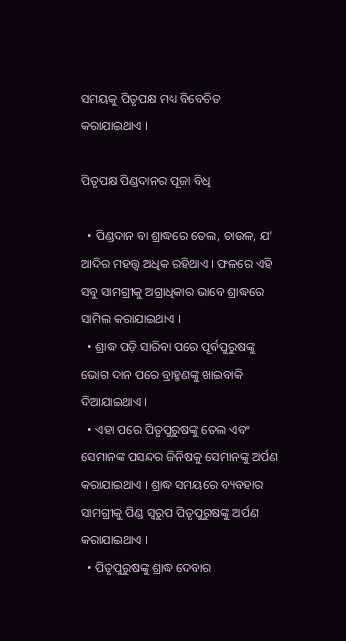ସମୟକୁ ପିତୃପକ୍ଷ ମଧ୍ୟ ବିବେଚିତ କରାଯାଇଥାଏ ।

ପିତୃପକ୍ଷ ପିଣ୍ଡଦାନର ପୂଜା ବିଧି

  • ପିଣ୍ଡଦାନ ବା ଶ୍ରାଦ୍ଧରେ ତେଲ, ଚାଉଳ, ଯ' ଆଦିର ମହତ୍ତ୍ବ ଅଧିକ ରହିଥାଏ । ଫଳରେ ଏହି ସବୁ ସାମଗ୍ରୀକୁ ଅଗ୍ରାଧିକାର ଭାବେ ଶ୍ରାଦ୍ଧରେ ସାମିଲ କରାଯାଇଥାଏ ।
  • ଶ୍ରାଦ୍ଧ ପଡ଼ି ସାରିବା ପରେ ପୂର୍ବପୁରୁଷଙ୍କୁ ଭୋଗ ଦାନ ପରେ ବ୍ରାହ୍ମଣଙ୍କୁ ଖାଇବାକି ଦିଆଯାଇଥାଏ ।
  • ଏହା ପରେ ପିତୃପୁରୁଷଙ୍କୁ ତେଲ ଏବଂ ସେମାନଙ୍କ ପସନ୍ଦର ଜିନିଷକୁ ସେମାନଙ୍କୁ ଅର୍ପଣ କରାଯାଇଥାଏ । ଶ୍ରାଦ୍ଧ ସମୟରେ ବ୍ୟବହାର ସାମଗ୍ରୀକୁ ପିଣ୍ଡ ସ୍ବରୁପ ପିତୃପୁରୁଷଙ୍କୁ ଅର୍ପଣ କରାଯାଇଥାଏ ।
  • ପିତୃପୁରୁଷଙ୍କୁ ଶ୍ରାଦ୍ଧ ଦେବାର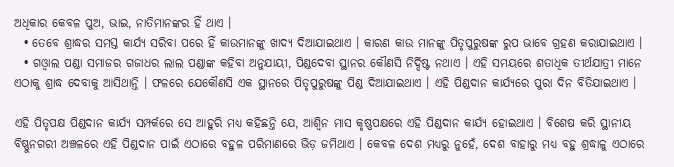ଅଧିକାର କେବଳ ପୁଅ, ଭାଇ, ନାତିମାନଙ୍କର ହିଁ ଥାଏ ।
  • ତେବେ ଶ୍ରାଦ୍ଧର ସମସ୍ତ କାର୍ଯ୍ୟ ସରିବା ପରେ ହିଁ କାଉମାନଙ୍କୁ ଖାଦ୍ୟ ଦିଆଯାଇଥାଏ । କାରଣ କାଉ ମାନଙ୍କୁ ପିତୃପୁରୁଷଙ୍କ ରୁପ ଭାବେ ଗ୍ରହଣ କରାଯାଇଥାଏ ।
  • ଗଓ୍ବାଲ ପଣ୍ଡା ସମାଜର ଗଜାଧର ଲାଲ ପଣ୍ଡାଙ୍କ କହିବା ଅନୁଯାୟୀ, ପିଣ୍ଡଦେବା ସ୍ଥାନର କୌଣସି ନିର୍ଦ୍ଦିଷ୍ଟ ନଥାଏ । ଏହି ସମୟରେ ଶତାଧିକ ତୀର୍ଥଯାତ୍ରୀ ମାନେ ଏଠାକୁ ଶ୍ରାଦ୍ଧ ଦେବାକୁ ଆସିଥାନ୍ତି । ଫଳରେ ଯେକୌଣସି ଏକ ସ୍ଥାନରେ ପିତୃପୁରୁଷଙ୍କୁ ପିଣ୍ଡ ଦିଆଯାଇଥାଏ । ଏହି ପିଣ୍ଡଦାନ କାର୍ଯ୍ୟରେ ପୁରା ଦିନ ବିତିଯାଇଥାଏ ।

ଏହି ପିତୃପକ୍ଷ ପିଣ୍ଡଦାନ କାର୍ଯ୍ୟ ସମ୍ପର୍କରେ ସେ ଆହୁରି ମଧ୍ୟ କହିଛନ୍ତି ଯେ, ଆଶ୍ବିନ ମାସ କୃଷ୍ଣପକ୍ଷରେ ଏହି ପିଣ୍ଡଦାନ କାର୍ଯ୍ୟ ହୋଇଥାଏ । ବିଶେଷ କରି ସ୍ଥାନୀୟ ବିଷ୍ଣୁନଗରୀ ଅଞ୍ଚଳରେ ଏହି ପିଣ୍ଡଦାନ ପାଇଁ ଏଠାରେ ବହୁଳ ପରିମାଣରେ ଭିଡ଼ ଜମିଥାଏ । କେବଳ ଦେଶ ମଧ୍ୟରୁ ନୁହେଁ, ଦେଶ ବାହାରୁ ମଧ୍ୟ ବହୁ ଶ୍ରଦ୍ଧାଳୁ ଏଠାରେ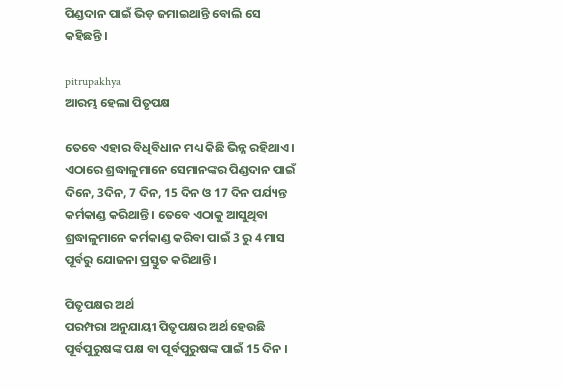ପିଣ୍ଡଦାନ ପାଇଁ ଭିଡ଼ ଜମାଇଥାନ୍ତି ବୋଲି ସେ କହିଛନ୍ତି ।

pitrupakhya
ଆରମ୍ଭ ହେଲା ପିତୃପକ୍ଷ

ତେବେ ଏହାର ବିଧିବିଧାନ ମଧ୍ୟ କିଛି ଭିନ୍ନ ରହିଥାଏ । ଏଠାରେ ଶ୍ରଦ୍ଧାଳୁମାନେ ସେମାନଙ୍କର ପିଣ୍ଡଦାନ ପାଇଁ ଦିନେ, 3ଦିନ, 7 ଦିନ, 15 ଦିନ ଓ 17 ଦିନ ପର୍ଯ୍ୟନ୍ତ କର୍ମକାଣ୍ଡ କରିଥାନ୍ତି । ତେବେ ଏଠାକୁ ଆସୁଥିବା ଶ୍ରଦ୍ଧାଳୁମାନେ କର୍ମକାଣ୍ଡ କରିବା ପାଇଁ 3 ରୁ 4 ମାସ ପୂର୍ବରୁ ଯୋଜନା ପ୍ରସ୍ତୁତ କରିଥାନ୍ତି ।

ପିତୃପକ୍ଷର ଅର୍ଥ
ପରମ୍ପରା ଅନୁଯାୟୀ ପିତୃପକ୍ଷର ଅର୍ଥ ହେଉଛି ପୂର୍ବପୁରୁଷଙ୍କ ପକ୍ଷ ବା ପୂର୍ବପୁରୁଷଙ୍କ ପାଇଁ 15 ଦିନ ।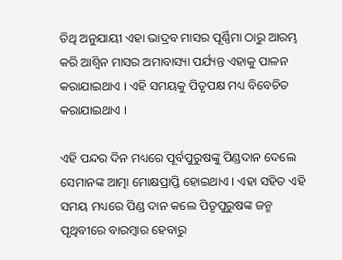ତିଥି ଅନୁଯାୟୀ ଏହା ଭାଦ୍ରବ ମାସର ପୂର୍ଣ୍ଣିମା ଠାରୁ ଆରମ୍ଭ କରି ଆଶ୍ବିନ ମାସର ଅମାବାସ୍ୟା ପର୍ଯ୍ୟନ୍ତ ଏହାକୁ ପାଳନ କରାଯାଇଥାଏ । ଏହି ସମୟକୁ ପିତୃପକ୍ଷ ମଧ୍ୟ ବିବେଚିତ କରାଯାଇଥାଏ ।

ଏହି ପନ୍ଦର ଦିନ ମଧ୍ୟରେ ପୂର୍ବପୁରୁଷଙ୍କୁ ପିଣ୍ଡଦାନ ଦେଲେ ସେମାନଙ୍କ ଆତ୍ମା ମୋକ୍ଷପ୍ରାପ୍ତି ହୋଇଥାଏ । ଏହା ସହିତ ଏହି ସମୟ ମଧ୍ୟରେ ପିଣ୍ଡ ଦାନ କଲେ ପିତୃପୁରୁଷଙ୍କ ଜନ୍ମ ପୃଥିବୀରେ ବାରମ୍ବାର ହେବାରୁ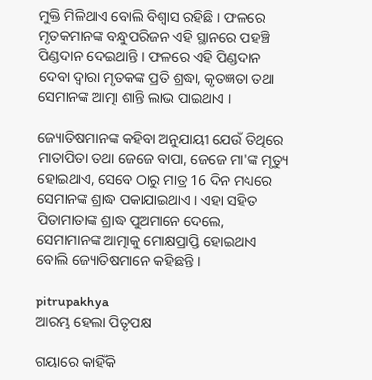ମୁକ୍ତି ମିଳିଥାଏ ବୋଲି ବିଶ୍ବାସ ରହିଛି । ଫଳରେ ମୃତକମାନଙ୍କ ବନ୍ଧୁପରିଜନ ଏହି ସ୍ଥାନରେ ପହଞ୍ଚି ପିଣ୍ଡଦାନ ଦେଇଥାନ୍ତି । ଫଳରେ ଏହି ପିଣ୍ଡଦାନ ଦେବା ଦ୍ବାରା ମୃତକଙ୍କ ପ୍ରତି ଶ୍ରଦ୍ଧା, କୃତଜ୍ଞତା ତଥା ସେମାନଙ୍କ ଆତ୍ମା ଶାନ୍ତି ଲାଭ ପାଇଥାଏ ।

ଜ୍ୟୋତିଷମାନଙ୍କ କହିବା ଅନୁଯାୟୀ ଯେଉଁ ତିଥିରେ ମାତାପିତା ତଥା ଜେଜେ ବାପା, ଜେଜେ ମା'ଙ୍କ ମୃତ୍ୟୁ ହୋଇଥାଏ, ସେବେ ଠାରୁ ମାତ୍ର 16 ଦିନ ମଧ୍ୟରେ ସେମାନଙ୍କ ଶ୍ରାଦ୍ଧ ପକାଯାଇଥାଏ । ଏହା ସହିତ ପିତାମାତାଙ୍କ ଶ୍ରାଦ୍ଧ ପୁଅମାନେ ଦେଲେ, ସେମାମାନଙ୍କ ଆତ୍ମାକୁ ମୋକ୍ଷପ୍ରାପ୍ତି ହୋଇଥାଏ ବୋଲି ଜ୍ୟୋତିଷମାନେ କହିଛନ୍ତି ।

pitrupakhya
ଆରମ୍ଭ ହେଲା ପିତୃପକ୍ଷ

ଗୟାରେ କାହିଁକି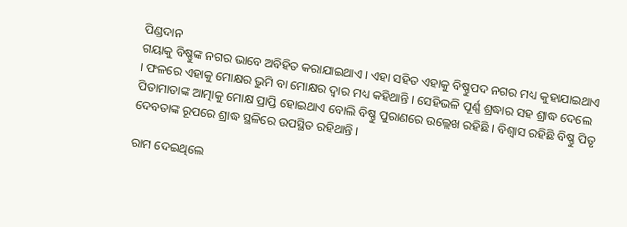ପିଣ୍ଡଦାନ
ଗୟାକୁ ବିଷ୍ଣୁଙ୍କ ନଗର ଭାବେ ଅବିହିତ କରାଯାଇଥାଏ । ଏହା ସହିତ ଏହାକୁ ବିଷ୍ଣୁପଦ ନଗର ମଧ୍ୟ କୁହାଯାଇଥାଏ । ଫଳରେ ଏହାକୁ ମୋକ୍ଷର ଭୁମି ବା ମୋକ୍ଷର ଦ୍ବାର ମଧ୍ୟ କହିଥାନ୍ତି । ସେହିଭଳି ପୂର୍ଣ୍ଣ ଶ୍ରଦ୍ଧାର ସହ ଶ୍ରାଦ୍ଧ ଦେଲେ ପିତାମାତାଙ୍କ ଆତ୍ମାକୁ ମୋକ୍ଷ ପ୍ରାପ୍ତି ହୋଇଥାଏ ବୋଲି ବିଷ୍ଣୁ ପୁରାଣରେ ଉଲ୍ଲେଖ ରହିଛି । ବିଶ୍ବାସ ରହିଛି ବିଷ୍ଣୁ ପିତୃ ଦେବତାଙ୍କ ରୂପରେ ଶ୍ରାଦ୍ଧ ସ୍ଥଳିରେ ଉପସ୍ଥିତ ରହିଥାନ୍ତି ।

ରାମ ଦେଇଥିଲେ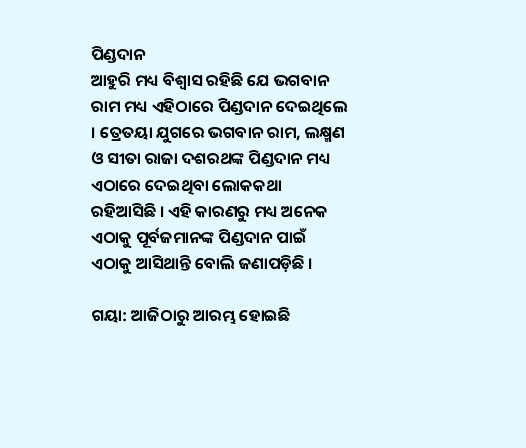ପିଣ୍ଡଦାନ
ଆହୁରି ମଧ୍ୟ ବିଶ୍ବାସ ରହିଛି ଯେ ଭଗବାନ ରାମ ମଧ୍ୟ ଏହିଠାରେ ପିଣ୍ଡଦାନ ଦେଇଥିଲେ । ତ୍ରେତୟା ଯୁଗରେ ଭଗବାନ ରାମ, ଲକ୍ଷ୍ମଣ ଓ ସୀତା ରାଜା ଦଶରଥଙ୍କ ପିଣ୍ଡଦାନ ମଧ୍ୟ ଏଠାରେ ଦେଇଥିବା ଲୋକକଥା ରହିଆସିଛି । ଏହି କାରଣରୁ ମଧ୍ୟ ଅନେକ ଏଠାକୁ ପୂର୍ବଜମାନଙ୍କ ପିଣ୍ଡଦାନ ପାଇଁ ଏଠାକୁ ଆସିଥାନ୍ତି ବୋଲି ଜଣାପଡ଼ିଛି ।

ଗୟା: ଆଜିଠାରୁ ଆରମ୍ଭ ହୋଇଛି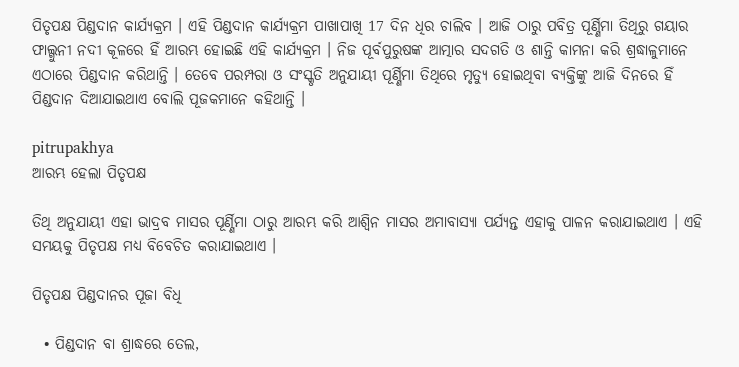ପିତୃପକ୍ଷ ପିଣ୍ଡଦାନ କାର୍ଯ୍ୟକ୍ରମ । ଏହି ପିଣ୍ଡଦାନ କାର୍ଯ୍ୟକ୍ରମ ପାଖାପାଖି 17 ଦିନ ଧିର ଚାଲିବ । ଆଜି ଠାରୁ ପବିତ୍ର ପୂର୍ଣ୍ଣିମା ତିଥିରୁ ଗୟାର ଫାଲ୍ଗୁନୀ ନଦୀ କୂଳରେ ହିଁ ଆରମ୍ଭ ହୋଇଛି ଏହି କାର୍ଯ୍ୟକ୍ରମ । ନିଜ ପୂର୍ବପୁରୁଷଙ୍କ ଆତ୍ମାର ସଦଗତି ଓ ଶାନ୍ତି କାମନା କରି ଶ୍ରଦ୍ଧାଳୁମାନେ ଏଠାରେ ପିଣ୍ଡଦାନ କରିଥାନ୍ତି । ତେବେ ପରମ୍ପରା ଓ ସଂସ୍କୃତି ଅନୁଯାୟୀ ପୂର୍ଣ୍ଣିମା ତିଥିରେ ମୃତ୍ୟୁ ହୋଇଥିବା ବ୍ୟକ୍ତିଙ୍କୁ ଆଜି ଦିନରେ ହିଁ ପିଣ୍ଡଦାନ ଦିଆଯାଇଥାଏ ବୋଲି ପୂଜକମାନେ କହିଥାନ୍ତି ।

pitrupakhya
ଆରମ୍ଭ ହେଲା ପିତୃପକ୍ଷ

ତିଥି ଅନୁଯାୟୀ ଏହା ଭାଦ୍ରବ ମାସର ପୂର୍ଣ୍ଣିମା ଠାରୁ ଆରମ୍ଭ କରି ଆଶ୍ବିନ ମାସର ଅମାବାସ୍ୟା ପର୍ଯ୍ୟନ୍ତ ଏହାକୁ ପାଳନ କରାଯାଇଥାଏ । ଏହି ସମୟକୁ ପିତୃପକ୍ଷ ମଧ୍ୟ ବିବେଚିତ କରାଯାଇଥାଏ ।

ପିତୃପକ୍ଷ ପିଣ୍ଡଦାନର ପୂଜା ବିଧି

  • ପିଣ୍ଡଦାନ ବା ଶ୍ରାଦ୍ଧରେ ତେଲ,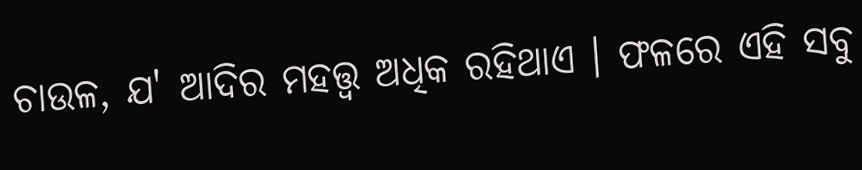ଚାଉଳ, ଯ' ଆଦିର ମହତ୍ତ୍ବ ଅଧିକ ରହିଥାଏ । ଫଳରେ ଏହି ସବୁ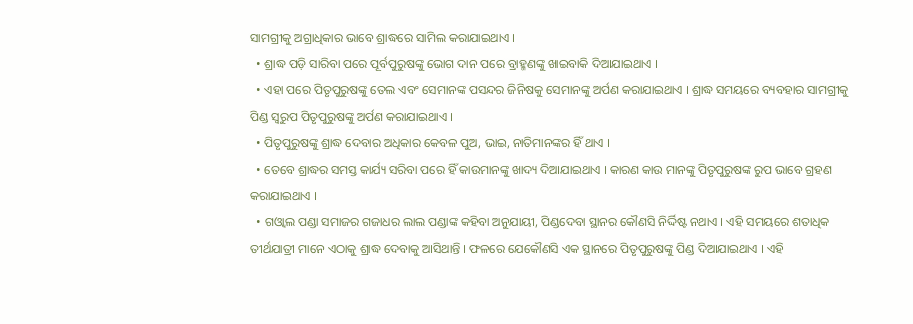ସାମଗ୍ରୀକୁ ଅଗ୍ରାଧିକାର ଭାବେ ଶ୍ରାଦ୍ଧରେ ସାମିଲ କରାଯାଇଥାଏ ।
  • ଶ୍ରାଦ୍ଧ ପଡ଼ି ସାରିବା ପରେ ପୂର୍ବପୁରୁଷଙ୍କୁ ଭୋଗ ଦାନ ପରେ ବ୍ରାହ୍ମଣଙ୍କୁ ଖାଇବାକି ଦିଆଯାଇଥାଏ ।
  • ଏହା ପରେ ପିତୃପୁରୁଷଙ୍କୁ ତେଲ ଏବଂ ସେମାନଙ୍କ ପସନ୍ଦର ଜିନିଷକୁ ସେମାନଙ୍କୁ ଅର୍ପଣ କରାଯାଇଥାଏ । ଶ୍ରାଦ୍ଧ ସମୟରେ ବ୍ୟବହାର ସାମଗ୍ରୀକୁ ପିଣ୍ଡ ସ୍ବରୁପ ପିତୃପୁରୁଷଙ୍କୁ ଅର୍ପଣ କରାଯାଇଥାଏ ।
  • ପିତୃପୁରୁଷଙ୍କୁ ଶ୍ରାଦ୍ଧ ଦେବାର ଅଧିକାର କେବଳ ପୁଅ, ଭାଇ, ନାତିମାନଙ୍କର ହିଁ ଥାଏ ।
  • ତେବେ ଶ୍ରାଦ୍ଧର ସମସ୍ତ କାର୍ଯ୍ୟ ସରିବା ପରେ ହିଁ କାଉମାନଙ୍କୁ ଖାଦ୍ୟ ଦିଆଯାଇଥାଏ । କାରଣ କାଉ ମାନଙ୍କୁ ପିତୃପୁରୁଷଙ୍କ ରୁପ ଭାବେ ଗ୍ରହଣ କରାଯାଇଥାଏ ।
  • ଗଓ୍ବାଲ ପଣ୍ଡା ସମାଜର ଗଜାଧର ଲାଲ ପଣ୍ଡାଙ୍କ କହିବା ଅନୁଯାୟୀ, ପିଣ୍ଡଦେବା ସ୍ଥାନର କୌଣସି ନିର୍ଦ୍ଦିଷ୍ଟ ନଥାଏ । ଏହି ସମୟରେ ଶତାଧିକ ତୀର୍ଥଯାତ୍ରୀ ମାନେ ଏଠାକୁ ଶ୍ରାଦ୍ଧ ଦେବାକୁ ଆସିଥାନ୍ତି । ଫଳରେ ଯେକୌଣସି ଏକ ସ୍ଥାନରେ ପିତୃପୁରୁଷଙ୍କୁ ପିଣ୍ଡ ଦିଆଯାଇଥାଏ । ଏହି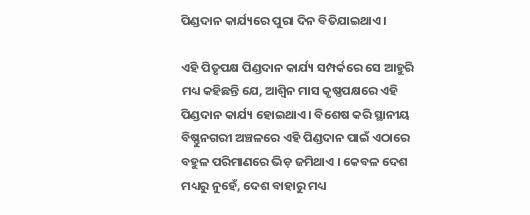ପିଣ୍ଡଦାନ କାର୍ଯ୍ୟରେ ପୁରା ଦିନ ବିତିଯାଇଥାଏ ।

ଏହି ପିତୃପକ୍ଷ ପିଣ୍ଡଦାନ କାର୍ଯ୍ୟ ସମ୍ପର୍କରେ ସେ ଆହୁରି ମଧ୍ୟ କହିଛନ୍ତି ଯେ, ଆଶ୍ବିନ ମାସ କୃଷ୍ଣପକ୍ଷରେ ଏହି ପିଣ୍ଡଦାନ କାର୍ଯ୍ୟ ହୋଇଥାଏ । ବିଶେଷ କରି ସ୍ଥାନୀୟ ବିଷ୍ଣୁନଗରୀ ଅଞ୍ଚଳରେ ଏହି ପିଣ୍ଡଦାନ ପାଇଁ ଏଠାରେ ବହୁଳ ପରିମାଣରେ ଭିଡ଼ ଜମିଥାଏ । କେବଳ ଦେଶ ମଧ୍ୟରୁ ନୁହେଁ, ଦେଶ ବାହାରୁ ମଧ୍ୟ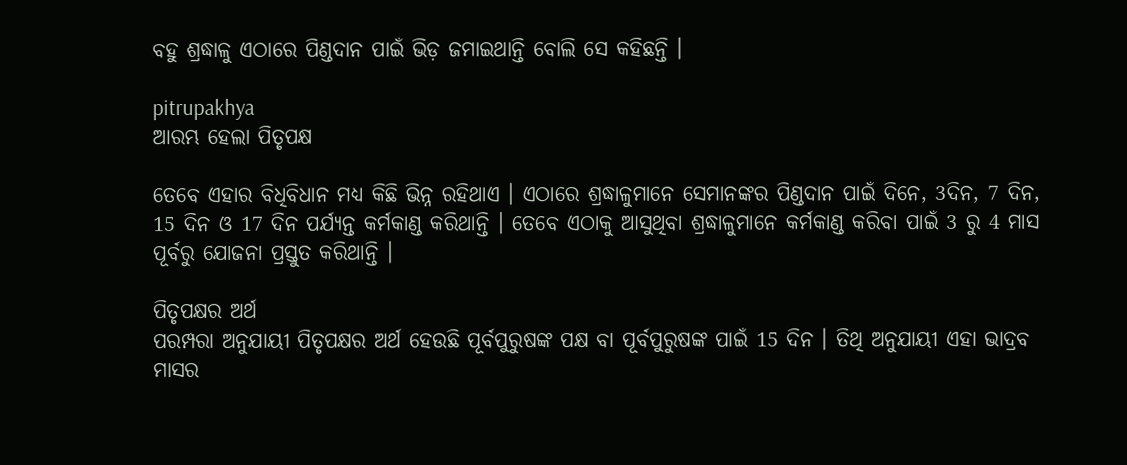ବହୁ ଶ୍ରଦ୍ଧାଳୁ ଏଠାରେ ପିଣ୍ଡଦାନ ପାଇଁ ଭିଡ଼ ଜମାଇଥାନ୍ତି ବୋଲି ସେ କହିଛନ୍ତି ।

pitrupakhya
ଆରମ୍ଭ ହେଲା ପିତୃପକ୍ଷ

ତେବେ ଏହାର ବିଧିବିଧାନ ମଧ୍ୟ କିଛି ଭିନ୍ନ ରହିଥାଏ । ଏଠାରେ ଶ୍ରଦ୍ଧାଳୁମାନେ ସେମାନଙ୍କର ପିଣ୍ଡଦାନ ପାଇଁ ଦିନେ, 3ଦିନ, 7 ଦିନ, 15 ଦିନ ଓ 17 ଦିନ ପର୍ଯ୍ୟନ୍ତ କର୍ମକାଣ୍ଡ କରିଥାନ୍ତି । ତେବେ ଏଠାକୁ ଆସୁଥିବା ଶ୍ରଦ୍ଧାଳୁମାନେ କର୍ମକାଣ୍ଡ କରିବା ପାଇଁ 3 ରୁ 4 ମାସ ପୂର୍ବରୁ ଯୋଜନା ପ୍ରସ୍ତୁତ କରିଥାନ୍ତି ।

ପିତୃପକ୍ଷର ଅର୍ଥ
ପରମ୍ପରା ଅନୁଯାୟୀ ପିତୃପକ୍ଷର ଅର୍ଥ ହେଉଛି ପୂର୍ବପୁରୁଷଙ୍କ ପକ୍ଷ ବା ପୂର୍ବପୁରୁଷଙ୍କ ପାଇଁ 15 ଦିନ । ତିଥି ଅନୁଯାୟୀ ଏହା ଭାଦ୍ରବ ମାସର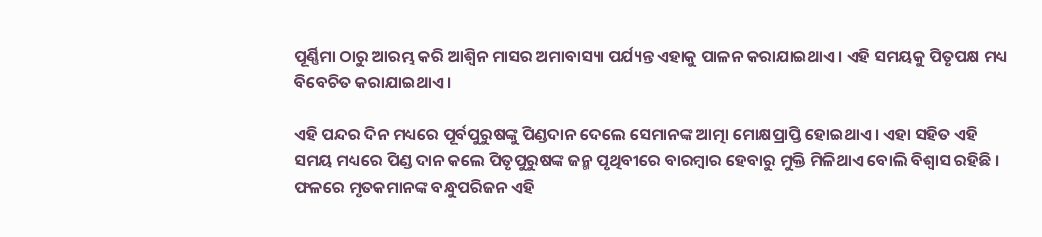ପୂର୍ଣ୍ଣିମା ଠାରୁ ଆରମ୍ଭ କରି ଆଶ୍ବିନ ମାସର ଅମାବାସ୍ୟା ପର୍ଯ୍ୟନ୍ତ ଏହାକୁ ପାଳନ କରାଯାଇଥାଏ । ଏହି ସମୟକୁ ପିତୃପକ୍ଷ ମଧ୍ୟ ବିବେଚିତ କରାଯାଇଥାଏ ।

ଏହି ପନ୍ଦର ଦିନ ମଧ୍ୟରେ ପୂର୍ବପୁରୁଷଙ୍କୁ ପିଣ୍ଡଦାନ ଦେଲେ ସେମାନଙ୍କ ଆତ୍ମା ମୋକ୍ଷପ୍ରାପ୍ତି ହୋଇଥାଏ । ଏହା ସହିତ ଏହି ସମୟ ମଧ୍ୟରେ ପିଣ୍ଡ ଦାନ କଲେ ପିତୃପୁରୁଷଙ୍କ ଜନ୍ମ ପୃଥିବୀରେ ବାରମ୍ବାର ହେବାରୁ ମୁକ୍ତି ମିଳିଥାଏ ବୋଲି ବିଶ୍ବାସ ରହିଛି । ଫଳରେ ମୃତକମାନଙ୍କ ବନ୍ଧୁପରିଜନ ଏହି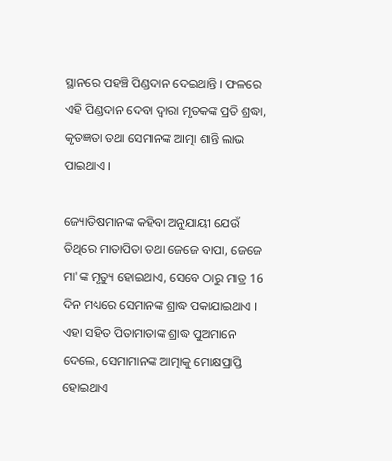ସ୍ଥାନରେ ପହଞ୍ଚି ପିଣ୍ଡଦାନ ଦେଇଥାନ୍ତି । ଫଳରେ ଏହି ପିଣ୍ଡଦାନ ଦେବା ଦ୍ବାରା ମୃତକଙ୍କ ପ୍ରତି ଶ୍ରଦ୍ଧା, କୃତଜ୍ଞତା ତଥା ସେମାନଙ୍କ ଆତ୍ମା ଶାନ୍ତି ଲାଭ ପାଇଥାଏ ।

ଜ୍ୟୋତିଷମାନଙ୍କ କହିବା ଅନୁଯାୟୀ ଯେଉଁ ତିଥିରେ ମାତାପିତା ତଥା ଜେଜେ ବାପା, ଜେଜେ ମା'ଙ୍କ ମୃତ୍ୟୁ ହୋଇଥାଏ, ସେବେ ଠାରୁ ମାତ୍ର 16 ଦିନ ମଧ୍ୟରେ ସେମାନଙ୍କ ଶ୍ରାଦ୍ଧ ପକାଯାଇଥାଏ । ଏହା ସହିତ ପିତାମାତାଙ୍କ ଶ୍ରାଦ୍ଧ ପୁଅମାନେ ଦେଲେ, ସେମାମାନଙ୍କ ଆତ୍ମାକୁ ମୋକ୍ଷପ୍ରାପ୍ତି ହୋଇଥାଏ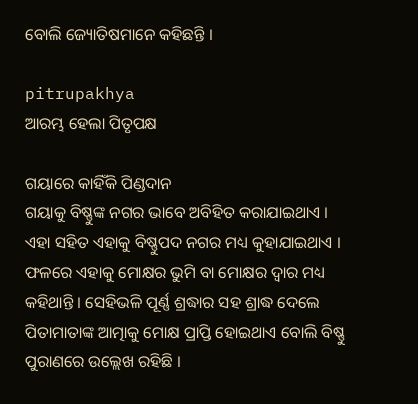ବୋଲି ଜ୍ୟୋତିଷମାନେ କହିଛନ୍ତି ।

pitrupakhya
ଆରମ୍ଭ ହେଲା ପିତୃପକ୍ଷ

ଗୟାରେ କାହିଁକି ପିଣ୍ଡଦାନ
ଗୟାକୁ ବିଷ୍ଣୁଙ୍କ ନଗର ଭାବେ ଅବିହିତ କରାଯାଇଥାଏ । ଏହା ସହିତ ଏହାକୁ ବିଷ୍ଣୁପଦ ନଗର ମଧ୍ୟ କୁହାଯାଇଥାଏ । ଫଳରେ ଏହାକୁ ମୋକ୍ଷର ଭୁମି ବା ମୋକ୍ଷର ଦ୍ବାର ମଧ୍ୟ କହିଥାନ୍ତି । ସେହିଭଳି ପୂର୍ଣ୍ଣ ଶ୍ରଦ୍ଧାର ସହ ଶ୍ରାଦ୍ଧ ଦେଲେ ପିତାମାତାଙ୍କ ଆତ୍ମାକୁ ମୋକ୍ଷ ପ୍ରାପ୍ତି ହୋଇଥାଏ ବୋଲି ବିଷ୍ଣୁ ପୁରାଣରେ ଉଲ୍ଲେଖ ରହିଛି ।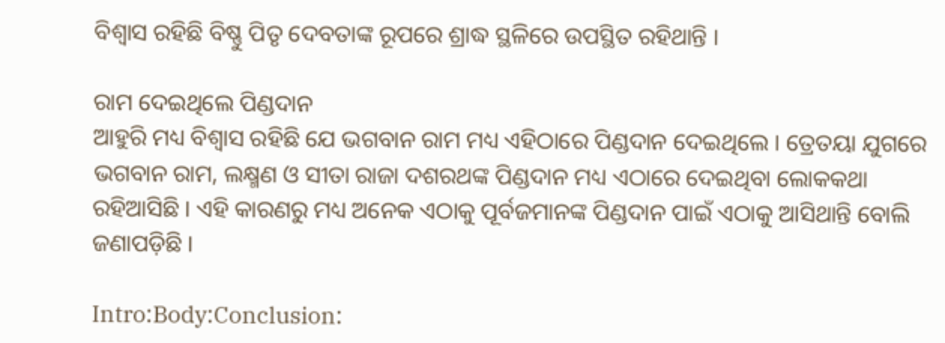ବିଶ୍ବାସ ରହିଛି ବିଷ୍ଣୁ ପିତୃ ଦେବତାଙ୍କ ରୂପରେ ଶ୍ରାଦ୍ଧ ସ୍ଥଳିରେ ଉପସ୍ଥିତ ରହିଥାନ୍ତି ।

ରାମ ଦେଇଥିଲେ ପିଣ୍ଡଦାନ
ଆହୁରି ମଧ୍ୟ ବିଶ୍ବାସ ରହିଛି ଯେ ଭଗବାନ ରାମ ମଧ୍ୟ ଏହିଠାରେ ପିଣ୍ଡଦାନ ଦେଇଥିଲେ । ତ୍ରେତୟା ଯୁଗରେ ଭଗବାନ ରାମ, ଲକ୍ଷ୍ମଣ ଓ ସୀତା ରାଜା ଦଶରଥଙ୍କ ପିଣ୍ଡଦାନ ମଧ୍ୟ ଏଠାରେ ଦେଇଥିବା ଲୋକକଥା ରହିଆସିଛି । ଏହି କାରଣରୁ ମଧ୍ୟ ଅନେକ ଏଠାକୁ ପୂର୍ବଜମାନଙ୍କ ପିଣ୍ଡଦାନ ପାଇଁ ଏଠାକୁ ଆସିଥାନ୍ତି ବୋଲି ଜଣାପଡ଼ିଛି ।

Intro:Body:Conclusion: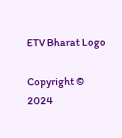ETV Bharat Logo

Copyright © 2024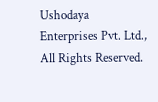Ushodaya Enterprises Pvt. Ltd., All Rights Reserved.